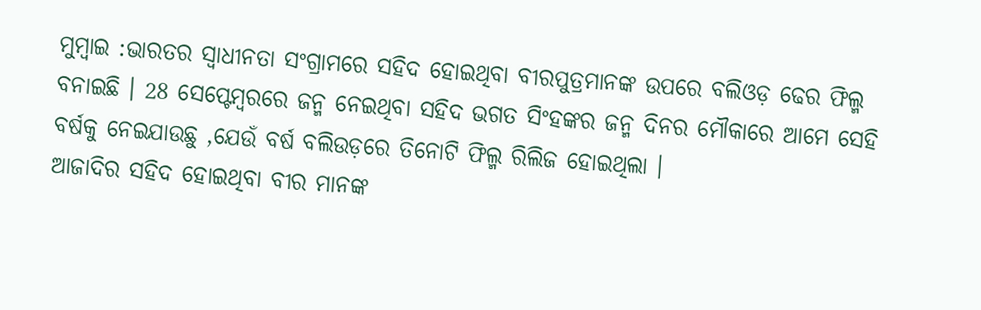ମୁମ୍ବାଇ :ଭାରତର ସ୍ୱାଧୀନତା ସଂଗ୍ରାମରେ ସହିଦ ହୋଇଥିବା ବୀରପୁତ୍ରମାନଙ୍କ ଉପରେ ବଲିଓଡ଼ ଢେର ଫିଲ୍ମ ବନାଇଛି । 28 ସେପ୍ଟେମ୍ୱରରେ ଜନ୍ମ ନେଇଥିବା ସହିଦ ଭଗତ ସିଂହଙ୍କର ଜନ୍ମ ଦିନର ମୌକାରେ ଆମେ ସେହି ବର୍ଷକୁ ନେଇଯାଉଛୁ ,ଯେଉଁ ବର୍ଷ ବଲିଉଡ଼ରେ ତିନୋଟି ଫିଲ୍ମ ରିଲିଜ ହୋଇଥିଲା ।
ଆଜାଦିର ସହିଦ ହୋଇଥିବା ବୀର ମାନଙ୍କ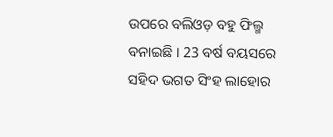ଉପରେ ବଲିଓଡ଼ ବହୁ ଫିଲ୍ମ ବନାଇଛି । 23 ବର୍ଷ ବୟସରେ ସହିଦ ଭଗତ ସିଂହ ଲାହୋର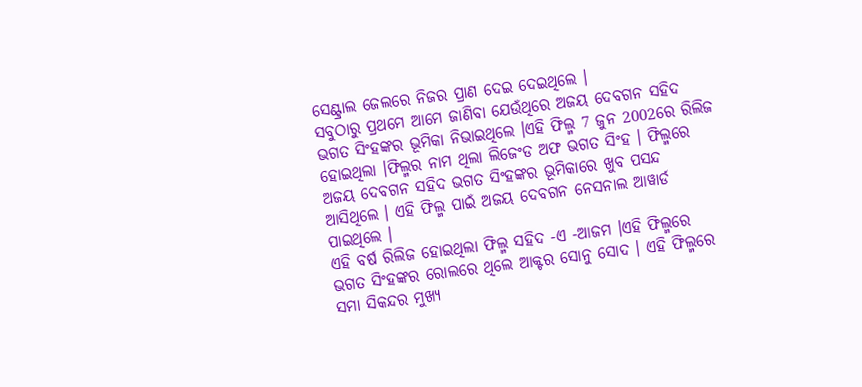ସେଣ୍ଟ୍ରାଲ ଜେଲରେ ନିଜର ପ୍ରାଣ ଦେଇ ଦେଇଥିଲେ ।
ସବୁଠାରୁ ପ୍ରଥମେ ଆମେ ଜାଣିବା ଯେଉଁଥିରେ ଅଜୟ ଦେବଗନ ସହିଦ ଭଗତ ସିଂହଙ୍କର ଭୂମିକା ନିଭାଇଥିଲେ ।ଏହି ଫିଲ୍ମ 7 ଜୁନ 2002ରେ ରିଲିଜ ହୋଇଥିଲା ।ଫିଲ୍ମର ନାମ ଥିଲା ଲିଜେଂଡ ଅଫ ଭଗତ ସିଂହ । ଫିଲ୍ମରେ ଅଜୟ ଦେବଗନ ସହିଦ ଭଗତ ସିଂହଙ୍କର ଭୂମିକାରେ ଖୁବ ପସନ୍ଦ ଆସିଥିଲେ । ଏହି ଫିଲ୍ମ ପାଇଁ ଅଜୟ ଦେବଗନ ନେସନାଲ ଆୱାର୍ଡ ପାଇଥିଲେ ।
ଏହି ବର୍ଷ ରିଲିଜ ହୋଇଥିଲା ଫିଲ୍ମ ସହିଦ -ଏ -ଆଜମ ।ଏହି ଫିଲ୍ମରେ ଭଗତ ସିଂହଙ୍କର ରୋଲରେ ଥିଲେ ଆକ୍ଟର ସୋନୁ ସୋଦ । ଏହି ଫିଲ୍ମରେ ସମା ସିକନ୍ଦର ମୁଖ୍ୟ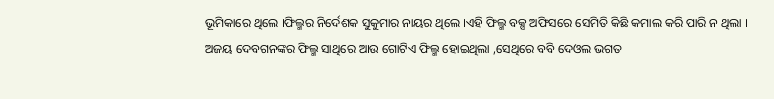ଭୂମିକାରେ ଥିଲେ ।ଫିଲ୍ମର ନିର୍ଦେଶକ ସୁକୁମାର ନାୟର ଥିଲେ ।ଏହି ଫିଲ୍ମ ବକ୍ସ ଅଫିସରେ ସେମିତି କିଛି କମାଲ କରି ପାରି ନ ଥିଲା ।
ଅଜୟ ଦେବଗନଙ୍କର ଫିଲ୍ମ ସାଥିରେ ଆଉ ଗୋଟିଏ ଫିଲ୍ମ ହୋଇଥିଲା ,ସେଥିରେ ବବି ଦେଓଲ ଭଗତ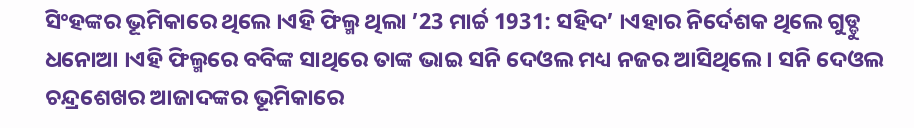ସିଂହଙ୍କର ଭୂମିକାରେ ଥିଲେ ।ଏହି ଫିଲ୍ମ ଥିଲା ’23 ମାର୍ଚ୍ଚ 1931: ସହିଦ’ ।ଏହାର ନିର୍ଦେଶକ ଥିଲେ ଗୁଡ୍ଡୁ ଧନୋଆ ।ଏହି ଫିଲ୍ମରେ ବବିଙ୍କ ସାଥିରେ ତାଙ୍କ ଭାଇ ସନି ଦେଓଲ ମଧ୍ୟ ନଜର ଆସିଥିଲେ । ସନି ଦେଓଲ ଚନ୍ଦ୍ରଶେଖର ଆଜାଦଙ୍କର ଭୂମିକାରେ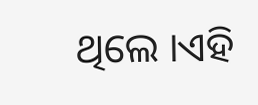ଥିଲେ ।ଏହି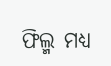ଫିଲ୍ମ ମଧ୍ୟ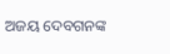ଅଜୟ ଦେବଗନଙ୍କ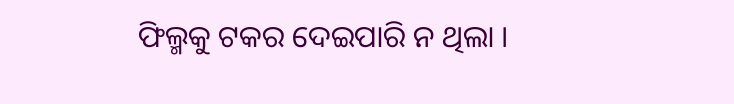ଫିଲ୍ମକୁ ଟକର ଦେଇପାରି ନ ଥିଲା ।